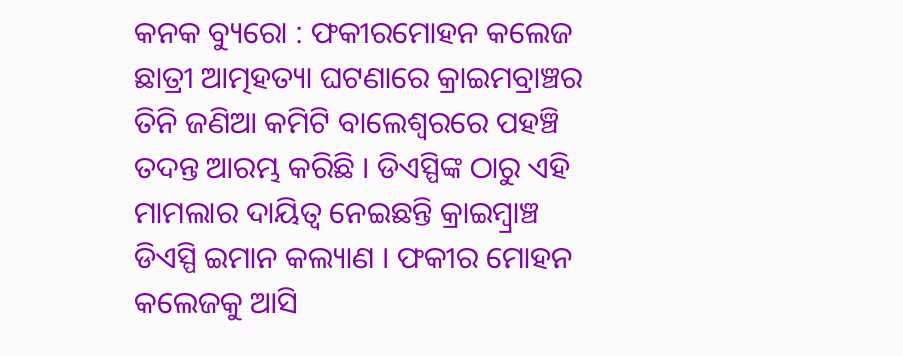କନକ ବ୍ୟୁରୋ : ଫକୀରମୋହନ କଲେଜ ଛାତ୍ରୀ ଆତ୍ମହତ୍ୟା ଘଟଣାରେ କ୍ରାଇମବ୍ରାଞ୍ଚର ତିନି ଜଣିଆ କମିଟି ବାଲେଶ୍ବରରେ ପହଞ୍ଚି ତଦନ୍ତ ଆରମ୍ଭ କରିଛି । ଡିଏସ୍ପିଙ୍କ ଠାରୁ ଏହି ମାମଲାର ଦାୟିତ୍ୱ ନେଇଛନ୍ତି କ୍ରାଇମ୍ବ୍ରାଞ୍ଚ ଡିଏସ୍ପି ଇମାନ କଲ୍ୟାଣ । ଫକୀର ମୋହନ କଲେଜକୁ ଆସି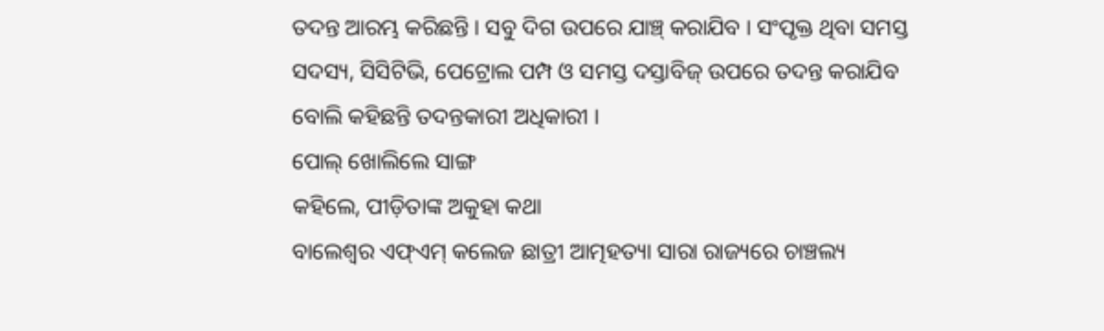ତଦନ୍ତ ଆରମ୍ଭ କରିଛନ୍ତି । ସବୁ ଦିଗ ଉପରେ ଯାଞ୍ଚ୍ କରାଯିବ । ସଂପୃକ୍ତ ଥିବା ସମସ୍ତ ସଦସ୍ୟ, ସିସିଟିଭି, ପେଟ୍ରୋଲ ପମ୍ପ ଓ ସମସ୍ତ ଦସ୍ତାବିଜ୍ ଉପରେ ତଦନ୍ତ କରାଯିବ ବୋଲି କହିଛନ୍ତି ତଦନ୍ତକାରୀ ଅଧିକାରୀ ।
ପୋଲ୍ ଖୋଲିଲେ ସାଙ୍ଗ
କହିଲେ, ପୀଡ଼ିତାଙ୍କ ଅକୁହା କଥା
ବାଲେଶ୍ବର ଏଫ୍ଏମ୍ କଲେଜ ଛାତ୍ରୀ ଆତ୍ମହତ୍ୟା ସାରା ରାଜ୍ୟରେ ଚାଞ୍ଚଲ୍ୟ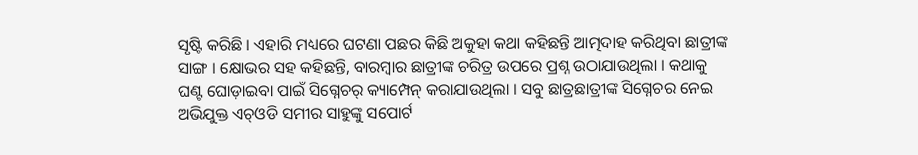ସୃଷ୍ଟି କରିଛି । ଏହାରି ମଧ୍ୟରେ ଘଟଣା ପଛର କିଛି ଅକୁହା କଥା କହିଛନ୍ତି ଆତ୍ମଦାହ କରିଥିବା ଛାତ୍ରୀଙ୍କ ସାଙ୍ଗ । କ୍ଷୋଭର ସହ କହିଛନ୍ତି, ବାରମ୍ବାର ଛାତ୍ରୀଙ୍କ ଚରିତ୍ର ଉପରେ ପ୍ରଶ୍ନ ଉଠାଯାଉଥିଲା । କଥାକୁ ଘଣ୍ଟ ଘୋଡ଼ାଇବା ପାଇଁ ସିଗ୍ନେଚର୍ କ୍ୟାମ୍ପେନ୍ କରାଯାଉଥିଲା । ସବୁ ଛାତ୍ରଛାତ୍ରୀଙ୍କ ସିଗ୍ନେଚର ନେଇ ଅଭିଯୁକ୍ତ ଏଚ୍ଓଡି ସମୀର ସାହୁଙ୍କୁ ସପୋର୍ଟ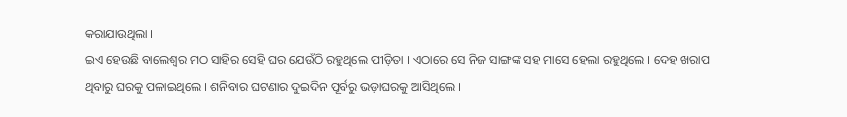କରାଯାଉଥିଲା ।
ଇଏ ହେଉଛି ବାଲେଶ୍ବର ମଠ ସାହିର ସେହି ଘର ଯେଉଁଠି ରହୁଥିଲେ ପୀଡ଼ିତା । ଏଠାରେ ସେ ନିଜ ସାଙ୍ଗଙ୍କ ସହ ମାସେ ହେଲା ରହୁଥିଲେ । ଦେହ ଖରାପ ଥିବାରୁ ଘରକୁ ପଳାଇଥିଲେ । ଶନିବାର ଘଟଣାର ଦୁଇଦିନ ପୂର୍ବରୁ ଭଡ଼ାଘରକୁ ଆସିଥିଲେ ।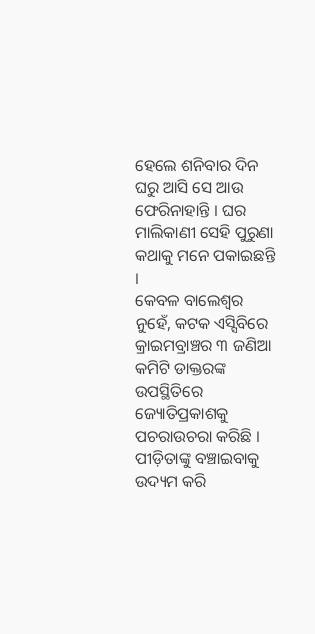ହେଲେ ଶନିବାର ଦିନ ଘରୁ ଆସି ସେ ଆଉ ଫେରିନାହାନ୍ତି । ଘର ମାଲିକାଣୀ ସେହି ପୁରୁଣା କଥାକୁ ମନେ ପକାଇଛନ୍ତି ।
କେବଳ ବାଲେଶ୍ବର ନୁହେଁ, କଟକ ଏସ୍ସିବିରେ କ୍ରାଇମବ୍ରାଞ୍ଚର ୩ ଜଣିଆ କମିଟି ଡାକ୍ତରଙ୍କ ଉପସ୍ଥିତିରେ ଜ୍ୟୋତିପ୍ରକାଶକୁ ପଚରାଉଚରା କରିଛି । ପୀଡ଼ିତାଙ୍କୁ ବଞ୍ଚାଇବାକୁ ଉଦ୍ୟମ କରି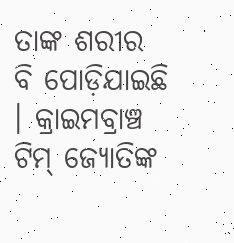ତାଙ୍କ ଶରୀର ବି ପୋଡ଼ିଯାଇଛି । କ୍ରାଇମବ୍ରାଞ୍ଚ ଟିମ୍ ଜ୍ୟୋତିଙ୍କ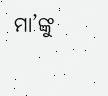ମା’ଙ୍କୁ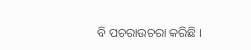ବି ପଚରାଉଚରା କରିଛି ।